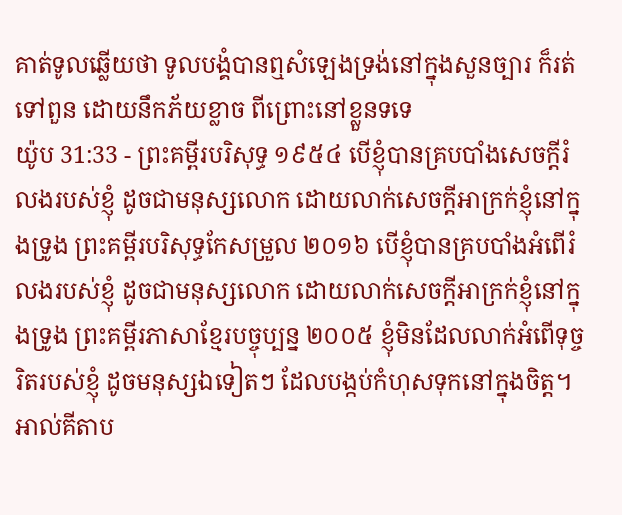គាត់ទូលឆ្លើយថា ទូលបង្គំបានឮសំឡេងទ្រង់នៅក្នុងសួនច្បារ ក៏រត់ទៅពួន ដោយនឹកភ័យខ្លាច ពីព្រោះនៅខ្លួនទទេ
យ៉ូប 31:33 - ព្រះគម្ពីរបរិសុទ្ធ ១៩៥៤ បើខ្ញុំបានគ្របបាំងសេចក្ដីរំលងរបស់ខ្ញុំ ដូចជាមនុស្សលោក ដោយលាក់សេចក្ដីអាក្រក់ខ្ញុំនៅក្នុងទ្រូង ព្រះគម្ពីរបរិសុទ្ធកែសម្រួល ២០១៦ បើខ្ញុំបានគ្របបាំងអំពើរំលងរបស់ខ្ញុំ ដូចជាមនុស្សលោក ដោយលាក់សេចក្ដីអាក្រក់ខ្ញុំនៅក្នុងទ្រូង ព្រះគម្ពីរភាសាខ្មែរបច្ចុប្បន្ន ២០០៥ ខ្ញុំមិនដែលលាក់អំពើទុច្ចរិតរបស់ខ្ញុំ ដូចមនុស្សឯទៀតៗ ដែលបង្កប់កំហុសទុកនៅក្នុងចិត្ត។ អាល់គីតាប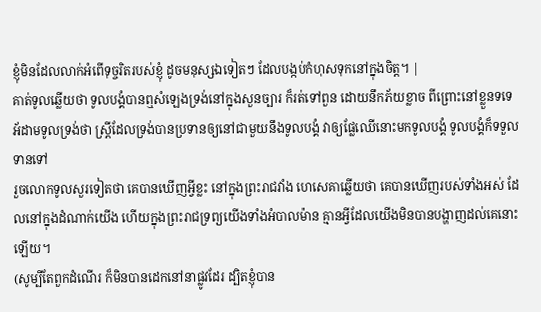ខ្ញុំមិនដែលលាក់អំពើទុច្ចរិតរបស់ខ្ញុំ ដូចមនុស្សឯទៀតៗ ដែលបង្កប់កំហុសទុកនៅក្នុងចិត្ត។ |
គាត់ទូលឆ្លើយថា ទូលបង្គំបានឮសំឡេងទ្រង់នៅក្នុងសួនច្បារ ក៏រត់ទៅពួន ដោយនឹកភ័យខ្លាច ពីព្រោះនៅខ្លួនទទេ
អ័ដាមទូលទ្រង់ថា ស្ត្រីដែលទ្រង់បានប្រទានឲ្យនៅជាមួយនឹងទូលបង្គំ វាឲ្យផ្លែឈើនោះមកទូលបង្គំ ទូលបង្គំក៏ទទួលទានទៅ
រួចលោកទូលសួរទៀតថា គេបានឃើញអ្វីខ្លះ នៅក្នុងព្រះរាជវាំង ហេសេគាឆ្លើយថា គេបានឃើញរបស់ទាំងអស់ ដែលនៅក្នុងដំណាក់យើង ហើយក្នុងព្រះរាជទ្រព្យយើងទាំងអំបាលម៉ាន គ្មានអ្វីដែលយើងមិនបានបង្ហាញដល់គេនោះឡើយ។
(សូម្បីតែពួកដំណើរ ក៏មិនបានដេកនៅនាផ្លូវដែរ ដ្បិតខ្ញុំបាន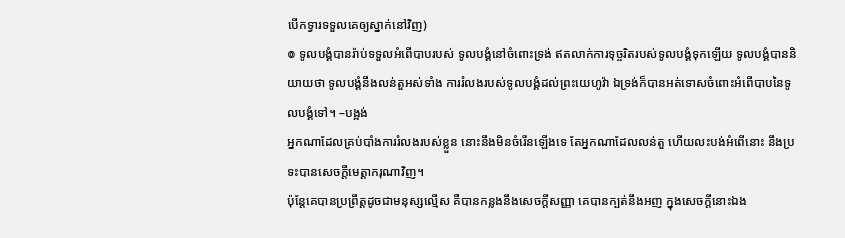បើកទ្វារទទួលគេឲ្យស្នាក់នៅវិញ)
៙ ទូលបង្គំបានរ៉ាប់ទទួលអំពើបាបរបស់ ទូលបង្គំនៅចំពោះទ្រង់ ឥតលាក់ការទុច្ចរិតរបស់ទូលបង្គំទុកឡើយ ទូលបង្គំបាននិយាយថា ទូលបង្គំនឹងលន់តួអស់ទាំង ការរំលងរបស់ទូលបង្គំដល់ព្រះយេហូវ៉ា ឯទ្រង់ក៏បានអត់ទោសចំពោះអំពើបាបនៃទូលបង្គំទៅ។ –បង្អង់
អ្នកណាដែលគ្រប់បាំងការរំលងរបស់ខ្លួន នោះនឹងមិនចំរើនឡើងទេ តែអ្នកណាដែលលន់តួ ហើយលះបង់អំពើនោះ នឹងប្រទះបានសេចក្ដីមេត្តាករុណាវិញ។
ប៉ុន្តែគេបានប្រព្រឹត្តដូចជាមនុស្សល្មើស គឺបានកន្លងនឹងសេចក្ដីសញ្ញា គេបានក្បត់នឹងអញ ក្នុងសេចក្ដីនោះឯង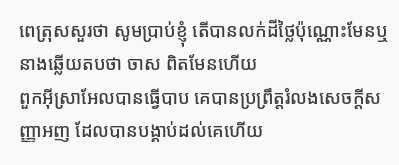ពេត្រុសសួរថា សូមប្រាប់ខ្ញុំ តើបានលក់ដីថ្លៃប៉ុណ្ណោះមែនឬ នាងឆ្លើយតបថា ចាស ពិតមែនហើយ
ពួកអ៊ីស្រាអែលបានធ្វើបាប គេបានប្រព្រឹត្តរំលងសេចក្ដីសញ្ញាអញ ដែលបានបង្គាប់ដល់គេហើយ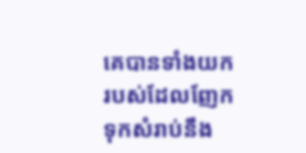គេបានទាំងយករបស់ដែលញែកទុកសំរាប់នឹង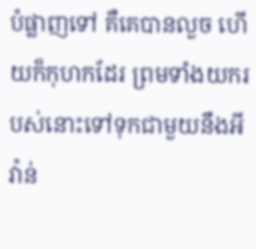បំផ្លាញទៅ គឺគេបានលួច ហើយក៏កុហកដែរ ព្រមទាំងយករបស់នោះទៅទុកជាមួយនឹងអីវ៉ាន់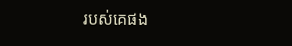របស់គេផង